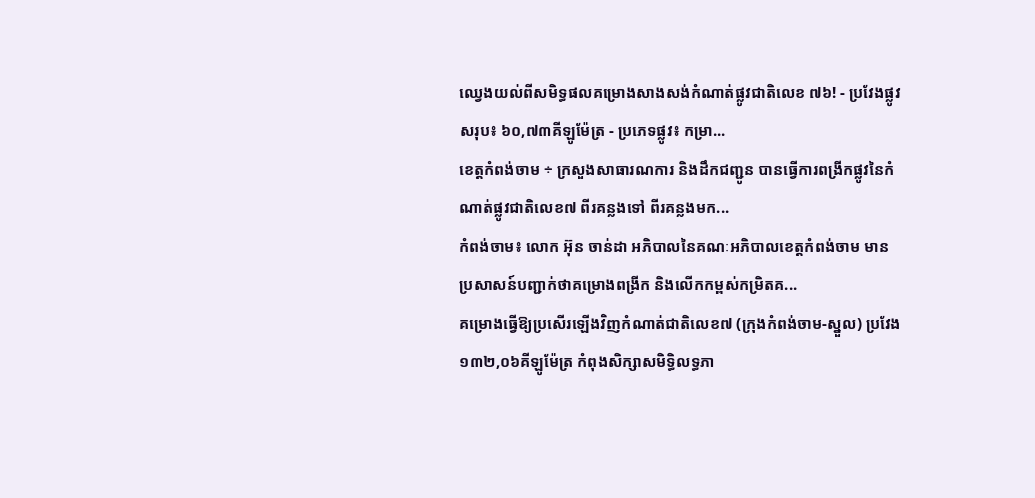ឈ្វេងយល់ពីសមិទ្ធផលគម្រោងសាងសង់កំណាត់ផ្លូវជាតិលេខ ៧៦! - ប្រវែងផ្លូវសរុប៖ ៦០,៧៣គីឡូម៉ែត្រ - ប្រភេទផ្លូវ៖ កម្រា...
ខេត្តកំពង់ចាម ÷ ក្រសួងសាធារណការ និងដឹកជញ្ជូន បានធ្វើការពង្រីកផ្លូវនៃកំណាត់ផ្លូវជាតិលេខ៧ ពីរគន្លងទៅ ពីរគន្លងមក...
កំពង់ចាម៖ លោក អ៊ុន ចាន់ដា អភិបាលនៃគណៈអភិបាលខេត្តកំពង់ចាម មាន ប្រសាសន៍បញ្ជាក់ថាគម្រោងពង្រីក និងលើកកម្ពស់កម្រិតគ...
គម្រោងធ្វើឱ្យប្រសើរឡើងវិញកំណាត់ជាតិលេខ៧ (ក្រុងកំពង់ចាម-ស្នួល) ប្រវែង១៣២,០៦គីឡូម៉ែត្រ កំពុងសិក្សាសមិទ្ធិលទ្ធភា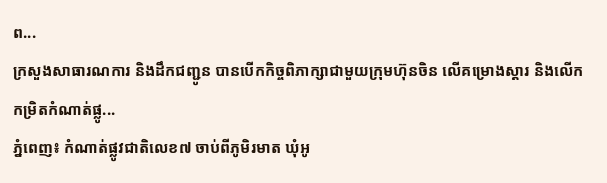ព...
ក្រសួងសាធារណការ និងដឹកជញ្ជូន បានបើកកិច្ចពិភាក្សាជាមួយក្រុមហ៊ុនចិន លើគម្រោងស្តារ និងលើកកម្រិតកំណាត់ផ្លូ...
ភ្នំពេញ៖ កំណាត់ផ្លូវជាតិលេខ៧ ចាប់ពីភូមិរមាត ឃុំអូ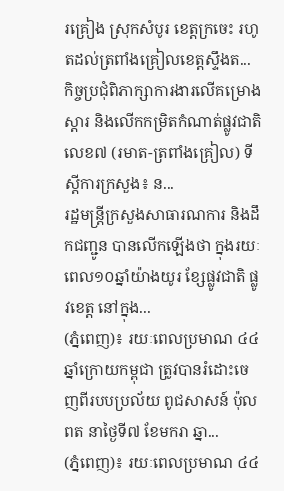រគ្រៀង ស្រុកសំបូរ ខេត្តក្រចេះ រហូតដល់ត្រពាំងគ្រៀលខេត្តស្ទឹងត...
កិច្ចប្រជុំពិភាក្សាការងារលើគម្រោងស្តារ និងលើកកម្រិតកំណាត់ផ្លូវជាតិលេខ៧ (រមាត-ត្រពាំងគ្រៀល) ទីស្ដីការក្រសួង៖ ន...
រដ្ឋមន្ត្រីក្រសួងសាធារណការ និងដឹកជញ្ជូន បានលើកឡើងថា ក្នុងរយៈពេល១០ឆ្នាំយ៉ាងយូរ ខ្សែផ្លូវជាតិ ផ្លូវខេត្ត នៅក្នុង...
(ភ្នំពេញ)៖ រយៈពេលប្រមាណ ៤៤ឆ្នាំក្រោយកម្ពុជា ត្រូវបានរំដោះចេញពីរបបប្រល័យ ពូជសាសន៍ ប៉ុល ពត នាថ្ងៃទី៧ ខែមករា ឆ្នា...
(ភ្នំពេញ)៖ រយៈពេលប្រមាណ ៤៤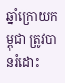ឆ្នាំក្រោយកម្ពុជា ត្រូវបានរំដោះ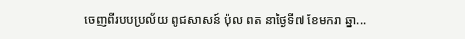ចេញពីរបបប្រល័យ ពូជសាសន៍ ប៉ុល ពត នាថ្ងៃទី៧ ខែមករា ឆ្នា...